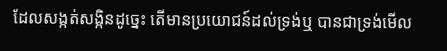ដែលសង្កត់សង្កិនដូច្នេះ តើមានប្រយោជន៍ដល់ទ្រង់ឬ បានជាទ្រង់មើល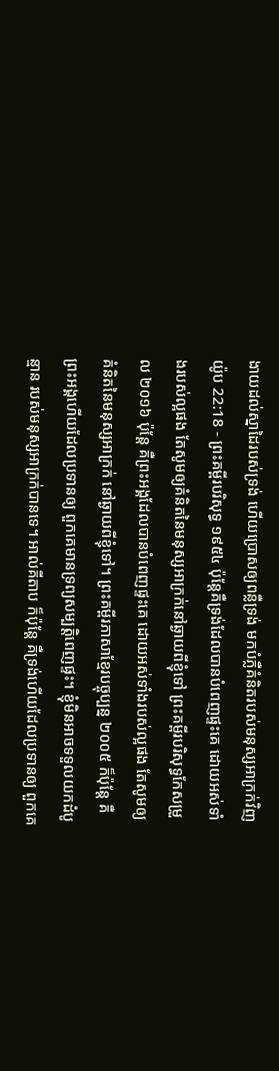ងាយដល់ស្នាដៃរបស់ទ្រង់ ហើយប្រោសឲ្យពន្លឺទ្រង់ មកបំភ្លឺគំនិតរបស់មនុស្សអាក្រក់វិញ
យ៉ូប 22:18 - ព្រះគម្ពីរបរិសុទ្ធ ១៩៥៤ ប៉ុន្តែគឺទ្រង់ដែលបានបំពេញផ្ទះគេ ដោយអស់ទាំងរបស់ល្អផង តែសូមឲ្យគំនិតនៃមនុស្សអាក្រក់នៅឆ្ងាយពីខ្ញុំទៅ ព្រះគម្ពីរបរិសុទ្ធកែសម្រួល ២០១៦ ប៉ុន្តែ គឺព្រះអង្គដែលបានបំពេញផ្ទះគេ ដោយអស់ទាំងរបស់ល្អផង តែសូមឲ្យគំនិតនៃមនុស្សអាក្រក់ នៅឆ្ងាយពីខ្ញុំទៅ។ ព្រះគម្ពីរភាសាខ្មែរបច្ចុប្បន្ន ២០០៥ ក៏ប៉ុន្តែ គឺព្រះអង្គហើយដែលប្រទានឲ្យ ពួកគេមានទ្រព្យសម្បត្តិពេញផ្ទះ។ ខ្ញុំមិនអាចទទួលយកដំបូន្មាន របស់មនុស្សអាក្រក់បានទេ។ អាល់គីតាប ក៏ប៉ុន្តែ គឺទ្រង់ហើយដែលប្រទានឲ្យ ពួកគេ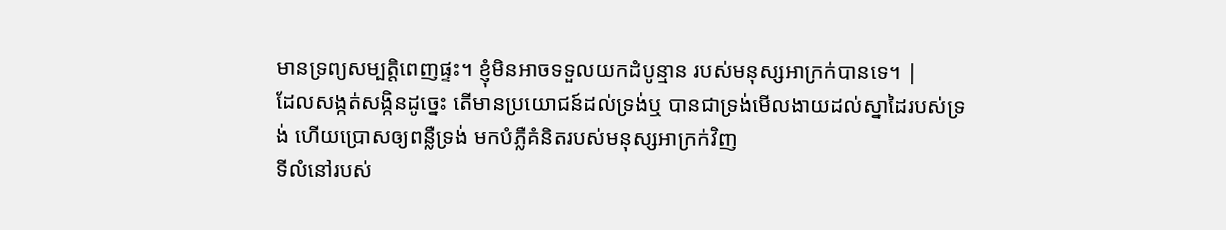មានទ្រព្យសម្បត្តិពេញផ្ទះ។ ខ្ញុំមិនអាចទទួលយកដំបូន្មាន របស់មនុស្សអាក្រក់បានទេ។ |
ដែលសង្កត់សង្កិនដូច្នេះ តើមានប្រយោជន៍ដល់ទ្រង់ឬ បានជាទ្រង់មើលងាយដល់ស្នាដៃរបស់ទ្រង់ ហើយប្រោសឲ្យពន្លឺទ្រង់ មកបំភ្លឺគំនិតរបស់មនុស្សអាក្រក់វិញ
ទីលំនៅរបស់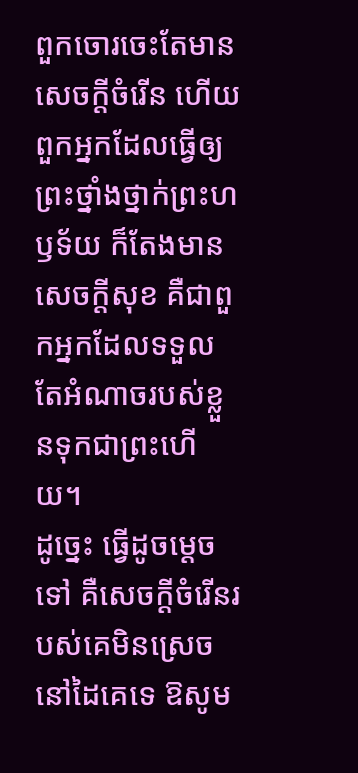ពួកចោរចេះតែមានសេចក្ដីចំរើន ហើយពួកអ្នកដែលធ្វើឲ្យព្រះថ្នាំងថ្នាក់ព្រះហឫទ័យ ក៏តែងមានសេចក្ដីសុខ គឺជាពួកអ្នកដែលទទួលតែអំណាចរបស់ខ្លួនទុកជាព្រះហើយ។
ដូច្នេះ ធ្វើដូចម្តេចទៅ គឺសេចក្ដីចំរើនរបស់គេមិនស្រេចនៅដៃគេទេ ឱសូម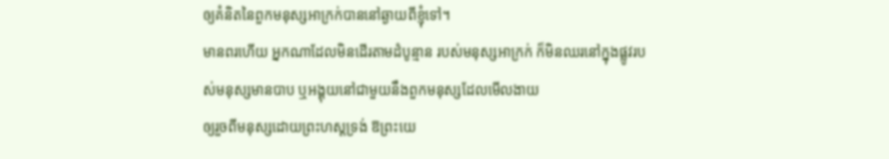ឲ្យគំនិតនៃពួកមនុស្សអាក្រក់បាននៅឆ្ងាយពីខ្ញុំទៅ។
មានពរហើយ អ្នកណាដែលមិនដើរតាមដំបូន្មាន របស់មនុស្សអាក្រក់ ក៏មិនឈរនៅក្នុងផ្លូវរបស់មនុស្សមានបាប ឬអង្គុយនៅជាមួយនឹងពួកមនុស្សដែលមើលងាយ
ឲ្យរួចពីមនុស្សដោយព្រះហស្តទ្រង់ ឱព្រះយេ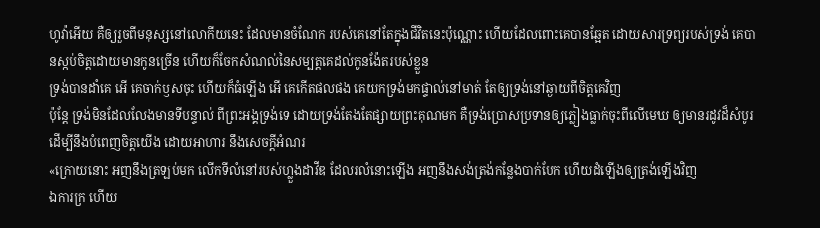ហូវ៉ាអើយ គឺឲ្យរួចពីមនុស្សនៅលោកីយនេះ ដែលមានចំណែក របស់គេនៅតែក្នុងជីវិតនេះប៉ុណ្ណោះ ហើយដែលពោះគេបានឆ្អែត ដោយសារទ្រព្យរបស់ទ្រង់ គេបានស្កប់ចិត្តដោយមានកូនច្រើន ហើយក៏ចែកសំណល់នៃសម្បត្តគេដល់កូនង៉ែតរបស់ខ្លួន
ទ្រង់បានដាំគេ អើ គេចាក់ឫសចុះ ហើយក៏ធំឡើង អើ គេកើតផលផង គេយកទ្រង់មកផ្ទាល់នៅមាត់ តែឲ្យទ្រង់នៅឆ្ងាយពីចិត្តគេវិញ
ប៉ុន្តែ ទ្រង់មិនដែលលែងមានទីបន្ទាល់ ពីព្រះអង្គទ្រង់ទេ ដោយទ្រង់តែងតែផ្សាយព្រះគុណមក គឺទ្រង់ប្រោសប្រទានឲ្យភ្លៀងធ្លាក់ចុះពីលើមេឃ ឲ្យមានរដូវដ៏សំបូរ ដើម្បីនឹងបំពេញចិត្តយើង ដោយអាហារ នឹងសេចក្ដីអំណរ
«ក្រោយនោះ អញនឹងត្រឡប់មក លើកទីលំនៅរបស់ហ្លួងដាវីឌ ដែលរលំនោះឡើង អញនឹងសង់ត្រង់កន្លែងបាក់បែក ហើយដំឡើងឲ្យត្រង់ឡើងវិញ
ឯការក្រ ហើយ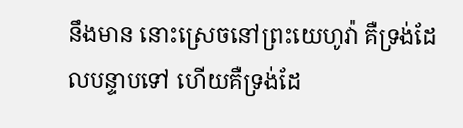នឹងមាន នោះស្រេចនៅព្រះយេហូវ៉ា គឺទ្រង់ដែលបន្ទាបទៅ ហើយគឺទ្រង់ដែ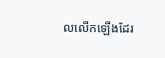លលើកឡើងដែរ